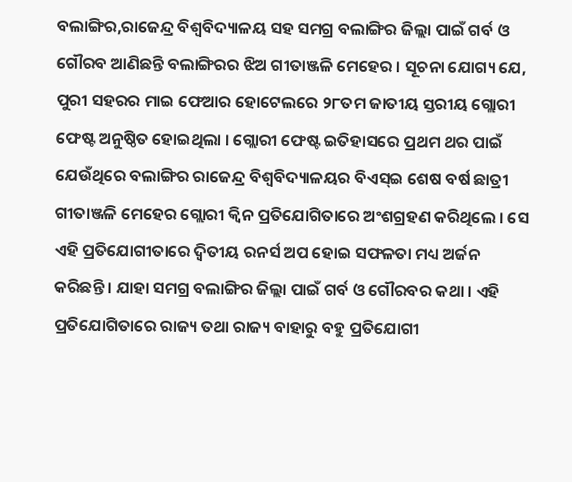ବଲାଙ୍ଗିର,ରାଜେନ୍ଦ୍ର ବିଶ୍ୱବିଦ୍ୟାଳୟ ସହ ସମଗ୍ର ବଲାଙ୍ଗିର ଜିଲ୍ଲା ପାଇଁ ଗର୍ବ ଓ ଗୌରବ ଆଣିଛନ୍ତି ବଲାଙ୍ଗିରର ଝିଅ ଗୀତାଞ୍ଜଳି ମେହେର । ସୂଚନା ଯୋଗ୍ୟ ଯେ, ପୁରୀ ସହରର ମାଇ ଫେଆର ହୋଟେଲରେ ୨୮ତମ ଜାତୀୟ ସ୍ତରୀୟ ଗ୍ଲୋରୀ ଫେଷ୍ଟ ଅନୁଷ୍ଠିତ ହୋଇଥିଲା । ଗ୍ଲୋରୀ ଫେଷ୍ଟ ଇତିହାସରେ ପ୍ରଥମ ଥର ପାଇଁ ଯେଉଁଥିରେ ବଲାଙ୍ଗିର ରାଜେନ୍ଦ୍ର ବିଶ୍ୱବିଦ୍ୟାଳୟର ବିଏସ୍ଇ ଶେଷ ବର୍ଷ ଛାତ୍ରୀ ଗୀତାଞ୍ଜଳି ମେହେର ଗ୍ଲୋରୀ କ୍ଵିନ ପ୍ରତିଯୋଗିତାରେ ଅଂଶଗ୍ରହଣ କରିଥିଲେ । ସେ ଏହି ପ୍ରତିଯୋଗୀତାରେ ଦ୍ୱିତୀୟ ରନର୍ସ ଅପ ହୋଇ ସଫଳତା ମଧ୍ୟ ଅର୍ଜନ କରିଛନ୍ତି । ଯାହା ସମଗ୍ର ବଲାଙ୍ଗିର ଜିଲ୍ଲା ପାଇଁ ଗର୍ବ ଓ ଗୌରବର କଥା । ଏହି ପ୍ରତିଯୋଗିତାରେ ରାଜ୍ୟ ତଥା ରାଜ୍ୟ ବାହାରୁ ବହୁ ପ୍ରତିଯୋଗୀ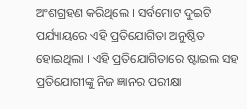ଅଂଶଗ୍ରହଣ କରିଥିଲେ । ସର୍ବମୋଟ ଦୁଇଟି ପର୍ଯ୍ୟାୟରେ ଏହି ପ୍ରତିଯୋଗିତା ଅନୁଷ୍ଠିତ ହୋଇଥିଲା । ଏହି ପ୍ରତିଯୋଗିତାରେ ଷ୍ଟାଇଲ ସହ ପ୍ରତିଯୋଗୀଙ୍କୁ ନିଜ ଜ୍ଞାନର ପରୀକ୍ଷା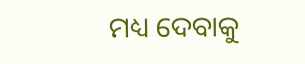ମଧ୍ୟ ଦେବାକୁ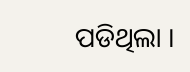ପଡିଥିଲା ।